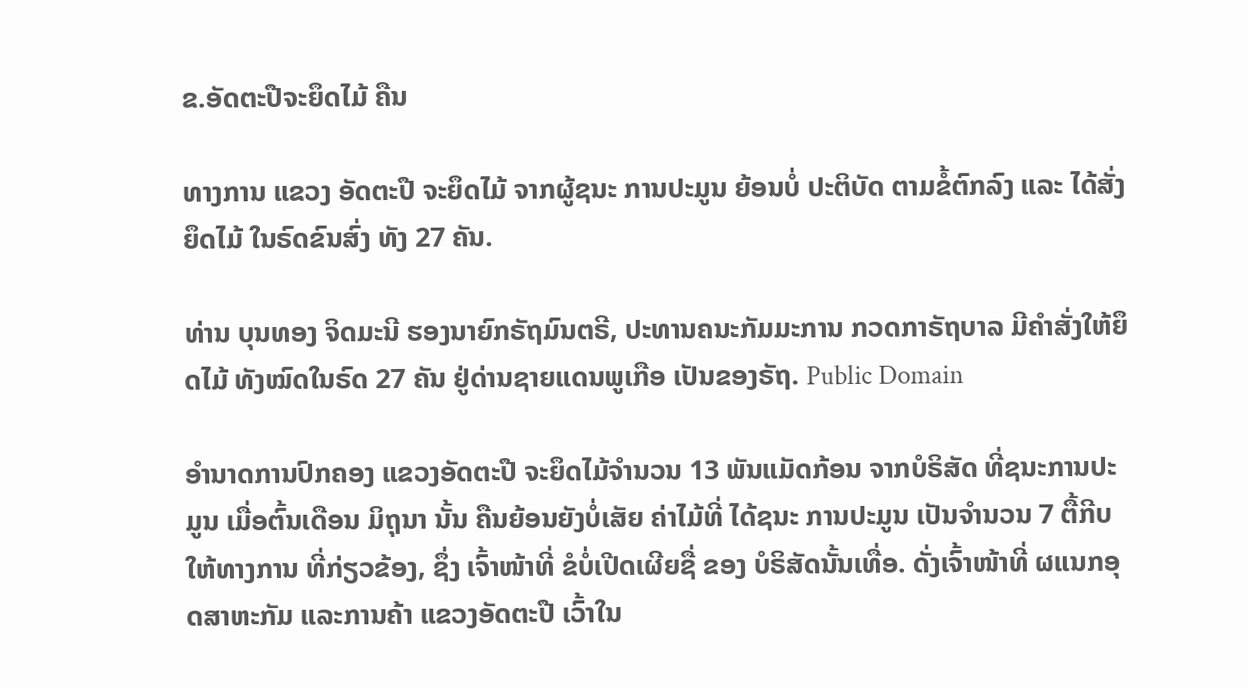ຂ.ອັດຕະປືຈະຍຶດໄມ້ ຄືນ

ທາງການ ແຂວງ ອັດຕະປື ຈະຍຶດໄມ້ ຈາກຜູ້ຊນະ ການປະມູນ ຍ້ອນບໍ່ ປະຕິບັດ ຕາມຂໍ້ຕົກລົງ ແລະ ໄດ້ສັ່ງຍຶດໄມ້ ໃນຣົດຂົນສົ່ງ ທັງ 27 ຄັນ.

ທ່ານ ບຸນທອງ ຈິດມະນີ ຮອງນາຍົກຣັຖມົນຕຣີ, ປະທານຄນະກັມມະການ ກວດກາຣັຖບາລ ມີຄໍາສັ່ງໃຫ້ຍຶດໄມ້ ທັງໝົດໃນຣົດ 27 ຄັນ ຢູ່ດ່ານຊາຍແດນພູເກືອ ເປັນຂອງຣັຖ. Public Domain

ອໍານາດການປົກຄອງ ແຂວງອັດຕະປື ຈະຍຶດໄມ້ຈໍານວນ 13 ພັນແມັດກ້ອນ ຈາກບໍຣິສັດ ທີ່ຊນະການປະມູນ ເມື່ອຕົ້ນເດືອນ ມິຖຸນາ ນັ້ນ ຄືນຍ້ອນຍັງບໍ່ເສັຍ ຄ່າໄມ້ທີ່ ໄດ້ຊນະ ການປະມູນ ເປັນຈໍານວນ 7 ຕື້ກີບ ໃຫ້ທາງການ ທີ່ກ່ຽວຂ້ອງ, ຊຶ່ງ ເຈົ້າໜ້າທີ່ ຂໍບໍ່ເປີດເຜີຍຊື່ ຂອງ ບໍຣິສັດນັ້ນເທື່ອ. ດັ່ງເຈົ້າໜ້າທີ່ ຜແນກອຸດສາຫະກັມ ແລະການຄ້າ ແຂວງອັດຕະປື ເວົ້າໃນ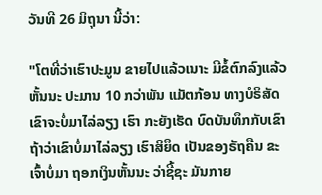ວັນທີ 26 ມິຖຸນາ ນີ້ວ່າ:

"ໂຕທີ່ວ່າເຮົາປະມູນ ຂາຍໄປແລ້ວເນາະ ມີຂໍ້ຕົກລົງແລ້ວຫັ້ນນະ ປະມານ 10 ກວ່າພັນ ແມັຕກ້ອນ ທາງບໍຣິສັດ ເຂົາຈະບໍ່ມາໄລ່ລຽງ ເຮົາ ກະຍັງເຮັດ ບົດບັນທຶກກັບເຂົາ ຖ້າວ່າເຂົາບໍ່ມາໄລ່ລຽງ ເຮົາສິຍຶດ ເປັນຂອງຣັຖຄືນ ຂະເຈົ້າບໍ່ມາ ຖອກເງິນຫັ້ນນະ ວ່າຊີ້ຊະ ມັນກາຍ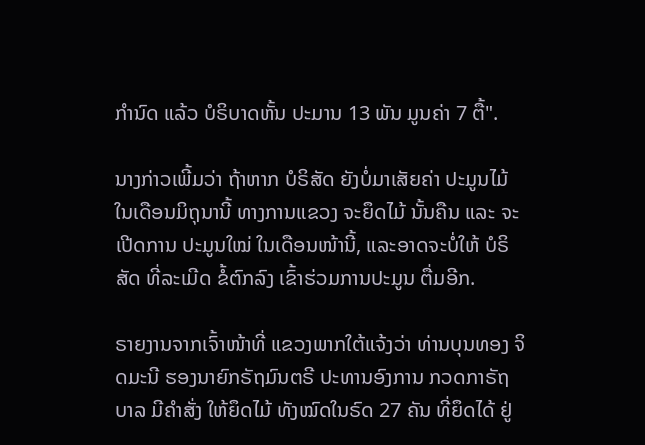ກໍານົດ ແລ້ວ ບໍຣິບາດຫັ້ນ ປະມານ 13 ພັນ ມູນຄ່າ 7 ຕື້".

ນາງກ່າວເພີ້ມວ່າ ຖ້າຫາກ ບໍຣິສັດ ຍັງບໍ່ມາເສັຍຄ່າ ປະມູນໄມ້ ໃນເດືອນມິຖຸນານີ້ ທາງການແຂວງ ຈະຍຶດໄມ້ ນັ້ນຄືນ ແລະ ຈະເປີດການ ປະມູນໃໝ່ ໃນເດືອນໜ້ານີ້, ແລະອາດຈະບໍ່ໃຫ້ ບໍຣິສັດ ທີ່ລະເມີດ ຂໍ້ຕົກລົງ ເຂົ້າຮ່ວມການປະມູນ ຕື່ມອີກ.

ຣາຍງານຈາກເຈົ້າໜ້າທີ່ ແຂວງພາກໃຕ້ແຈ້ງວ່າ ທ່ານບຸນທອງ ຈິດມະນີ ຮອງນາຍົກຣັຖມົນຕຣີ ປະທານອົງການ ກວດກາຣັຖບາລ ມີຄໍາສັ່ງ ໃຫ້ຍຶດໄມ້ ທັງໝົດໃນຣົດ 27 ຄັນ ທີ່ຍຶດໄດ້ ຢູ່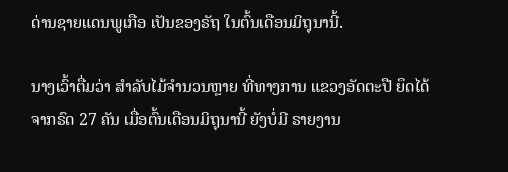ດ່ານຊາຍແດນພູເກືອ ເປັນຂອງຣັຖ ໃນຕົ້ນເດືອນມິຖຸນານີ້.

ນາງເວົ້າຕື່ມວ່າ ສໍາລັບໄມ້ຈໍານວນຫຼາຍ ທີ່ທາງການ ແຂວງອັດຕະປື ຍຶດໄດ້ຈາກຣົດ 27 ຄັນ ເມື່ອຕົ້ນເດືອນມິຖຸນານີ້ ຍັງບໍ່ມີ ຣາຍງານ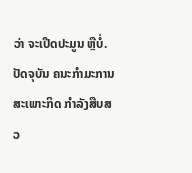ວ່າ ຈະເປີດປະມູນ ຫຼືບໍ່. ປັດຈຸບັນ ຄນະກໍາມະການ ສະເພາະກິດ ກໍາລັງສືບສວ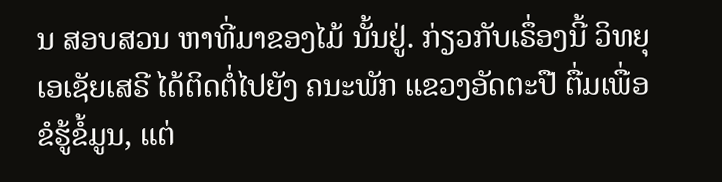ນ ສອບສວນ ຫາທີ່ມາຂອງໄມ້ ນັ້ນຢູ່. ກ່ຽວກັບເຣຶ່ອງນີ້ ວິທຍຸ ເອເຊັຍເສຣີ ໄດ້ຕິດຕໍ່ໄປຍັງ ຄນະພັກ ແຂວງອັດຕະປື ຕື່ມເພື່ອຂໍຮູ້ຂໍ້ມູນ, ແຕ່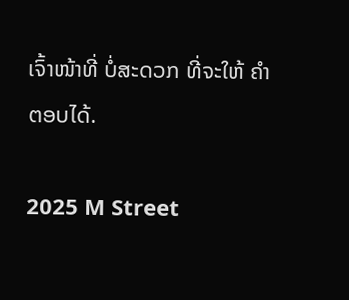ເຈົ້າໜ້າທີ່ ບໍ່ສະດວກ ທີ່ຈະໃຫ້ ຄໍາຕອບໄດ້.

2025 M Street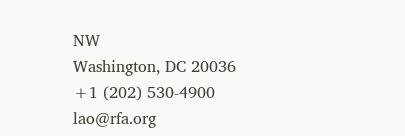NW
Washington, DC 20036
+1 (202) 530-4900
lao@rfa.org